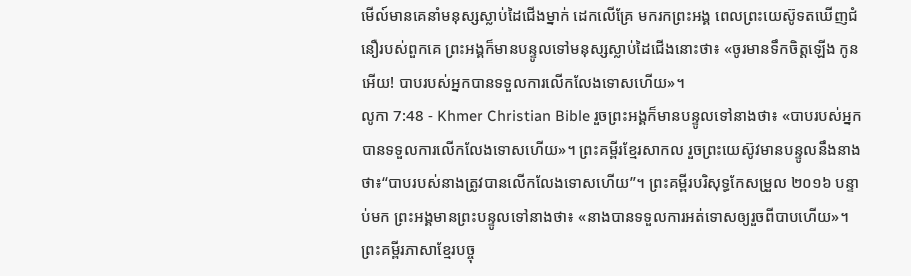មើល៍មានគេនាំមនុស្សស្លាប់ដៃជើងម្នាក់ ដេកលើគ្រែ មករកព្រះអង្គ ពេលព្រះយេស៊ូទតឃើញជំនឿរបស់ពួកគេ ព្រះអង្គក៏មានបន្ទូលទៅមនុស្សស្លាប់ដៃជើងនោះថា៖ «ចូរមានទឹកចិត្ដឡើង កូនអើយ! បាបរបស់អ្នកបានទទួលការលើកលែងទោសហើយ»។
លូកា 7:48 - Khmer Christian Bible រួចព្រះអង្គក៏មានបន្ទូលទៅនាងថា៖ «បាបរបស់អ្នកបានទទួលការលើកលែងទោសហើយ»។ ព្រះគម្ពីរខ្មែរសាកល រួចព្រះយេស៊ូវមានបន្ទូលនឹងនាងថា៖“បាបរបស់នាងត្រូវបានលើកលែងទោសហើយ”។ ព្រះគម្ពីរបរិសុទ្ធកែសម្រួល ២០១៦ បន្ទាប់មក ព្រះអង្គមានព្រះបន្ទូលទៅនាងថា៖ «នាងបានទទួលការអត់ទោសឲ្យរួចពីបាបហើយ»។ ព្រះគម្ពីរភាសាខ្មែរបច្ចុ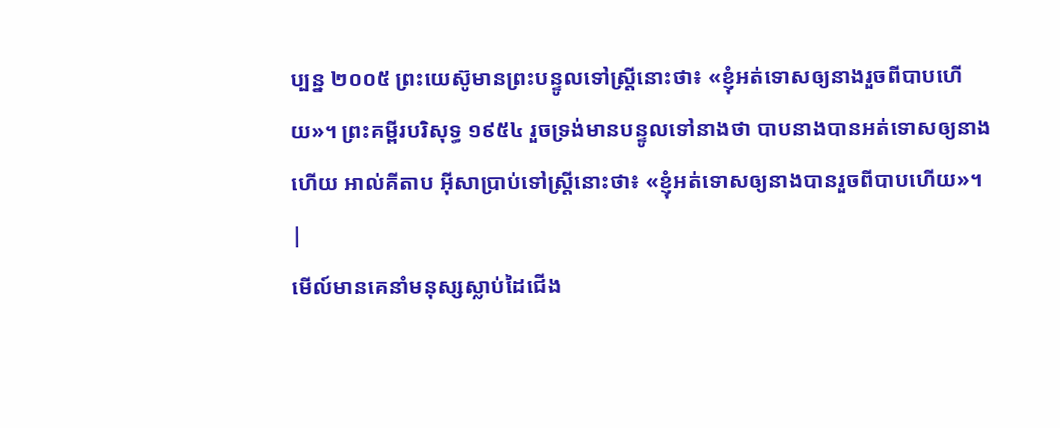ប្បន្ន ២០០៥ ព្រះយេស៊ូមានព្រះបន្ទូលទៅស្ត្រីនោះថា៖ «ខ្ញុំអត់ទោសឲ្យនាងរួចពីបាបហើយ»។ ព្រះគម្ពីរបរិសុទ្ធ ១៩៥៤ រួចទ្រង់មានបន្ទូលទៅនាងថា បាបនាងបានអត់ទោសឲ្យនាងហើយ អាល់គីតាប អ៊ីសាប្រាប់ទៅស្ដ្រីនោះថា៖ «ខ្ញុំអត់ទោសឲ្យនាងបានរួចពីបាបហើយ»។ |
មើល៍មានគេនាំមនុស្សស្លាប់ដៃជើង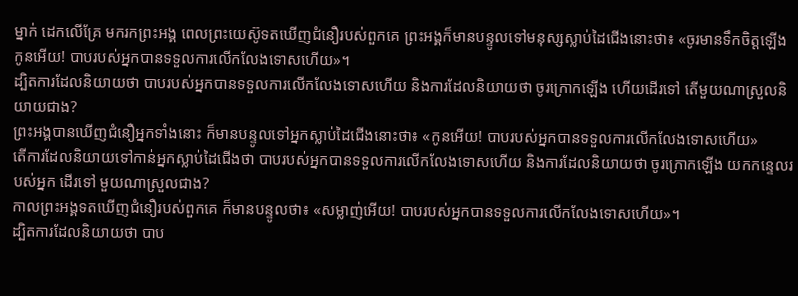ម្នាក់ ដេកលើគ្រែ មករកព្រះអង្គ ពេលព្រះយេស៊ូទតឃើញជំនឿរបស់ពួកគេ ព្រះអង្គក៏មានបន្ទូលទៅមនុស្សស្លាប់ដៃជើងនោះថា៖ «ចូរមានទឹកចិត្ដឡើង កូនអើយ! បាបរបស់អ្នកបានទទួលការលើកលែងទោសហើយ»។
ដ្បិតការដែលនិយាយថា បាបរបស់អ្នកបានទទួលការលើកលែងទោសហើយ និងការដែលនិយាយថា ចូរក្រោកឡើង ហើយដើរទៅ តើមួយណាស្រួលនិយាយជាង?
ព្រះអង្គបានឃើញជំនឿអ្នកទាំងនោះ ក៏មានបន្ទូលទៅអ្នកស្លាប់ដៃជើងនោះថា៖ «កូនអើយ! បាបរបស់អ្នកបានទទួលការលើកលែងទោសហើយ»
តើការដែលនិយាយទៅកាន់អ្នកស្លាប់ដៃជើងថា បាបរបស់អ្នកបានទទួលការលើកលែងទោសហើយ និងការដែលនិយាយថា ចូរក្រោកឡើង យកកន្ទេលរបស់អ្នក ដើរទៅ មួយណាស្រួលជាង?
កាលព្រះអង្គទតឃើញជំនឿរបស់ពួកគេ ក៏មានបន្ទូលថា៖ «សម្លាញ់អើយ! បាបរបស់អ្នកបានទទួលការលើកលែងទោសហើយ»។
ដ្បិតការដែលនិយាយថា បាប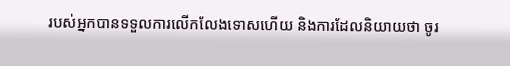របស់អ្នកបានទទួលការលើកលែងទោសហើយ និងការដែលនិយាយថា ចូរ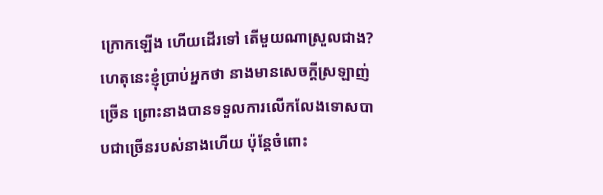ក្រោកឡើង ហើយដើរទៅ តើមួយណាស្រួលជាង?
ហេតុនេះខ្ញុំប្រាប់អ្នកថា នាងមានសេចក្ដីស្រឡាញ់ច្រើន ព្រោះនាងបានទទួលការលើកលែងទោសបាបជាច្រើនរបស់នាងហើយ ប៉ុន្ដែចំពោះ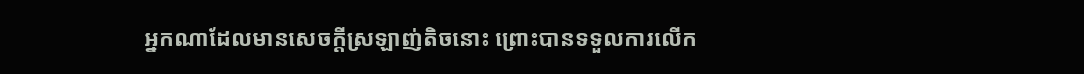អ្នកណាដែលមានសេចក្ដីស្រឡាញ់តិចនោះ ព្រោះបានទទួលការលើក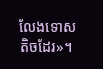លែងទោសតិចដែរ»។